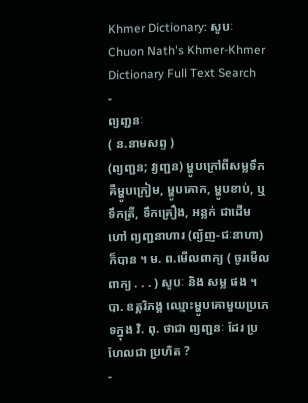Khmer Dictionary: សូបៈ
Chuon Nath's Khmer-Khmer Dictionary Full Text Search
-
ព្យញ្ជនៈ
( ន.នាមសព្ទ )
(ព្យញ្ជន; វ្យញ្ជន) ម្ហូបក្រៅពីសម្លទឹក គឺម្ហូបក្រៀម, ម្ហូបគោក, ម្ហូបខាប់, ឬទឹកត្រី, ទឹកគ្រឿង, អន្លក់ ជាដើម ហៅ ព្យញ្ជនាហារ (ព្យ័ញ-ជៈនាហា) ក៏បាន ។ ម. ព.មើលពាក្យ ( ចូរមើលពាក្យ . . . ) សូបៈ និង សម្ល ផង ។ បា. ឧត្តរិភង្គ ឈ្មោះម្ហូបគោមួយប្រភេទក្នុង វិ. ពុ. ថាជា ព្យញ្ជនៈ ដែរ ប្រហែលជា ប្រហិត ?
-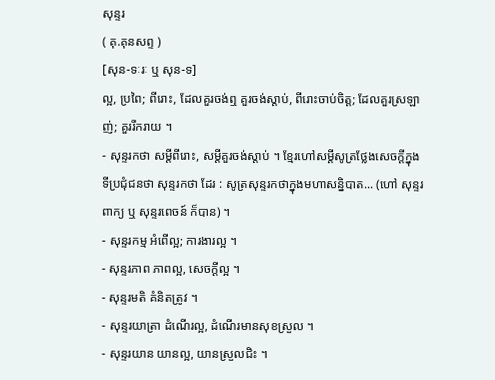សុន្ទរ
( គុ.គុនសព្ទ )
[សុន-ទៈរៈ ឬ សុន-ទ]
ល្អ, ប្រពៃ; ពីរោះ, ដែលគួរចង់ឮ គួរចង់ស្ដាប់, ពីរោះចាប់ចិត្ត; ដែលគួរស្រឡាញ់; គួររីករាយ ។
- សុន្ទរកថា សម្ដីពីរោះ, សម្ដីគួរចង់ស្ដាប់ ។ ខ្មែរហៅសម្ដីសូត្រថ្លែងសេចក្ដីក្នុងទីប្រជុំជនថា សុន្ទរកថា ដែរ : សូត្រសុន្ទរកថាក្នុងមហាសន្និបាត... (ហៅ សុន្ទរពាក្យ ឬ សុន្ទរពេចន៍ ក៏បាន) ។
- សុន្ទរកម្ម អំពើល្អ; ការងារល្អ ។
- សុន្ទរភាព ភាពល្អ, សេចក្ដីល្អ ។
- សុន្ទរមតិ គំនិតត្រូវ ។
- សុន្ទរយាត្រា ដំណើរល្អ, ដំណើរមានសុខស្រួល ។
- សុន្ទរយាន យានល្អ, យានស្រួលជិះ ។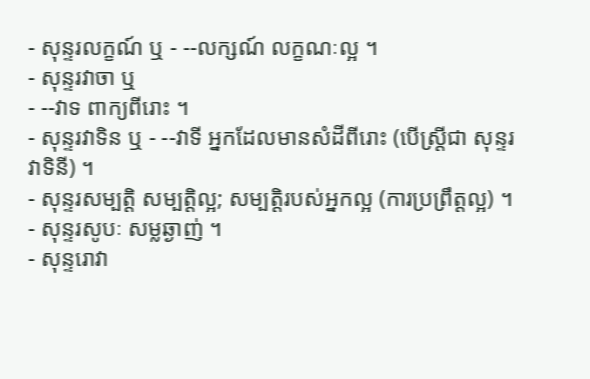- សុន្ទរលក្ខណ៍ ឬ - --លក្សណ៍ លក្ខណៈល្អ ។
- សុន្ទរវាចា ឬ
- --វាទ ពាក្យពីរោះ ។
- សុន្ទរវាទិន ឬ - --វាទី អ្នកដែលមានសំដីពីរោះ (បើស្ត្រីជា សុន្ទរវាទិនី) ។
- សុន្ទរសម្បត្តិ សម្បត្តិល្អ; សម្បត្តិរបស់អ្នកល្អ (ការប្រព្រឹត្តល្អ) ។
- សុន្ទរសូបៈ សម្លឆ្ងាញ់ ។
- សុន្ទរោវា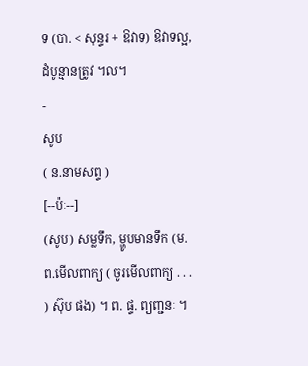ទ (បា. < សុន្ទរ + ឱវាទ) ឱវាទល្អ, ដំបូន្មានត្រូវ ។ល។
-
សូប
( ន.នាមសព្ទ )
[--ប៉ៈ--]
(សូប) សម្លទឹក, ម្ហូបមានទឹក (ម. ព.មើលពាក្យ ( ចូរមើលពាក្យ . . . ) ស៊ុប ផង) ។ ព. ផ្ទ. ព្យញ្ជនៈ ។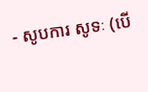- សូបការ សូទៈ (បើ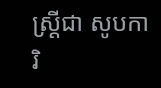ស្ត្រីជា សូបការិ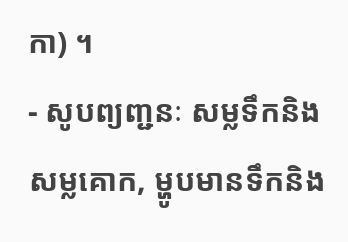កា) ។
- សូបព្យញ្ជនៈ សម្លទឹកនិងសម្លគោក, ម្ហូបមានទឹកនិង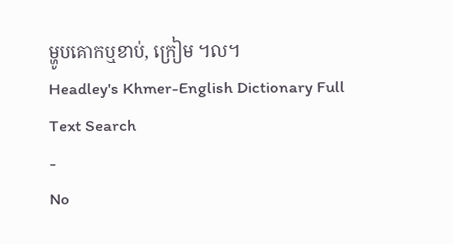ម្ហូបគោកឬខាប់, ក្រៀម ។ល។
Headley's Khmer-English Dictionary Full Text Search
-
No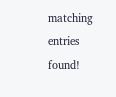matching entries found!